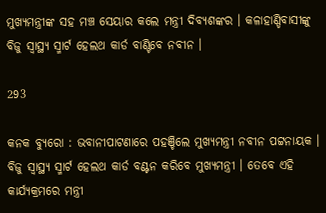ମୁଖ୍ୟମନ୍ତ୍ରୀଙ୍କ ସହ ମଞ୍ଚ ସେୟାର କଲେ ମନ୍ତ୍ରୀ ଦିବ୍ୟଶଙ୍କର । କଳାହାଣ୍ଡିବାସୀଙ୍କୁ ବିଜୁ ସ୍ୱାସ୍ଥ୍ୟ ସ୍ମାର୍ଟ ହେଲଥ କାର୍ଡ ବାଣ୍ଟିବେ ନବୀନ ।

293

କନକ ବ୍ୟୁରୋ : ଭବାନୀପାଟଣାରେ ପହଞ୍ଚିଲେ ମୁଖ୍ୟମନ୍ତ୍ରୀ ନବୀନ ପଟ୍ଟନାୟକ । ବିଜୁ ସ୍ୱାସ୍ଥ୍ୟ ସ୍ମାର୍ଟ ହେଲଥ କାର୍ଡ ବଣ୍ଟନ କରିବେ ମୁଖ୍ୟମନ୍ତ୍ରୀ । ତେବେ ଏହି କାର୍ଯ୍ୟକ୍ରମରେ ମନ୍ତ୍ରୀ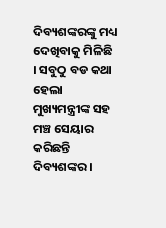ଦିବ୍ୟଶଙ୍କରଙ୍କୁ ମଧ୍ୟ ଦେଖିବାକୁ ମିଳିଛି । ସବୁଠୁ ବଡ କଥା ହେଲା ମୁଖ୍ୟମନ୍ତ୍ରୀଙ୍କ ସହ ମଞ୍ଚ ସେୟାର କରିଛନ୍ତି ଦିବ୍ୟଶଙ୍କର ।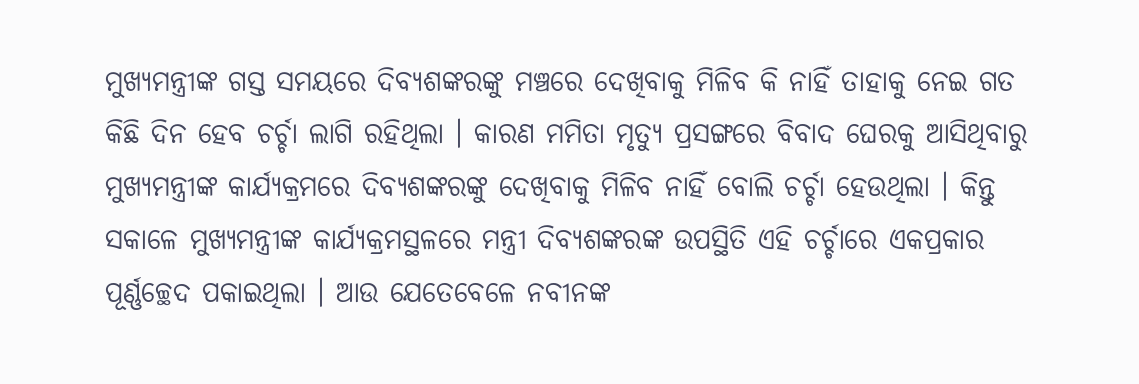ମୁଖ୍ୟମନ୍ତ୍ରୀଙ୍କ ଗସ୍ତ ସମୟରେ ଦିବ୍ୟଶଙ୍କରଙ୍କୁ ମଞ୍ଚରେ ଦେଖିବାକୁ ମିଳିବ କି ନାହିଁ ତାହାକୁ ନେଇ ଗତ କିଛି ଦିନ ହେବ ଚର୍ଚ୍ଚା ଲାଗି ରହିଥିଲା । କାରଣ ମମିତା ମୃତ୍ୟୁ ପ୍ରସଙ୍ଗରେ ବିବାଦ ଘେରକୁ ଆସିଥିବାରୁ ମୁଖ୍ୟମନ୍ତ୍ରୀଙ୍କ କାର୍ଯ୍ୟକ୍ରମରେ ଦିବ୍ୟଶଙ୍କରଙ୍କୁ ଦେଖିବାକୁ ମିଳିବ ନାହିଁ ବୋଲି ଚର୍ଚ୍ଚା ହେଉଥିଲା । କିନ୍ତୁ ସକାଳେ ମୁଖ୍ୟମନ୍ତ୍ରୀଙ୍କ କାର୍ଯ୍ୟକ୍ରମସ୍ଥଳରେ ମନ୍ତ୍ରୀ ଦିବ୍ୟଶଙ୍କରଙ୍କ ଉପସ୍ଥିତି ଏହି ଚର୍ଚ୍ଚାରେ ଏକପ୍ରକାର ପୂର୍ଣ୍ଣଚ୍ଛେଦ ପକାଇଥିଲା । ଆଉ ଯେତେବେଳେ ନବୀନଙ୍କ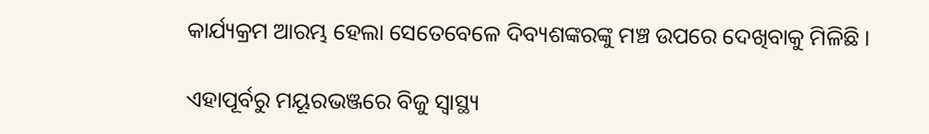କାର୍ଯ୍ୟକ୍ରମ ଆରମ୍ଭ ହେଲା ସେତେବେଳେ ଦିବ୍ୟଶଙ୍କରଙ୍କୁ ମଞ୍ଚ ଉପରେ ଦେଖିବାକୁ ମିଳିଛି ।

ଏହାପୂର୍ବରୁ ମୟୂରଭଞ୍ଜରେ ବିଜୁ ସ୍ୱାସ୍ଥ୍ୟ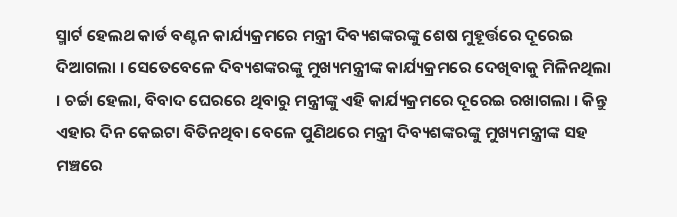ସ୍ମାର୍ଟ ହେଲଥ କାର୍ଡ ବଣ୍ଟନ କାର୍ଯ୍ୟକ୍ରମରେ ମନ୍ତ୍ରୀ ଦିବ୍ୟଶଙ୍କରଙ୍କୁ ଶେଷ ମୁହୂର୍ତ୍ତରେ ଦୂରେଇ ଦିଆଗଲା । ସେତେବେଳେ ଦିବ୍ୟଶଙ୍କରଙ୍କୁ ମୁଖ୍ୟମନ୍ତ୍ରୀଙ୍କ କାର୍ଯ୍ୟକ୍ରମରେ ଦେଖିବାକୁ ମିଳିନଥିଲା । ଚର୍ଚ୍ଚା ହେଲା, ବିବାଦ ଘେରରେ ଥିବାରୁ ମନ୍ତ୍ରୀଙ୍କୁ ଏହି କାର୍ଯ୍ୟକ୍ରମରେ ଦୂରେଇ ରଖାଗଲା । କିନ୍ତୁ ଏହାର ଦିନ କେଇଟା ବିତିନଥିବା ବେଳେ ପୁଣିଥରେ ମନ୍ତ୍ରୀ ଦିବ୍ୟଶଙ୍କରଙ୍କୁ ମୁଖ୍ୟମନ୍ତ୍ରୀଙ୍କ ସହ ମଞ୍ଚରେ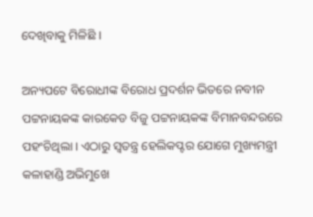ଦେଖିବାକୁ ମିଳିଛି ।

ଅନ୍ୟପଟେ ବିରୋଧୀଙ୍କ ବିରୋଧ ପ୍ରଦର୍ଶନ ଭିତରେ ନବୀନ ପଟ୍ଟନାୟକଙ୍କ କାରକେଡ ବିଜୁ ପଟ୍ଟନାୟକଙ୍କ ବିମାନବନ୍ଦରରେ ପହଂଚିଥିଲା । ଏଠାରୁ ସ୍ୱତନ୍ତ୍ର ହେଲିକପ୍ଟର ଯୋଗେ ମୁଖ୍ୟମନ୍ତ୍ରୀ କଳାହାଣ୍ଡି ଅଭିମୁଖେ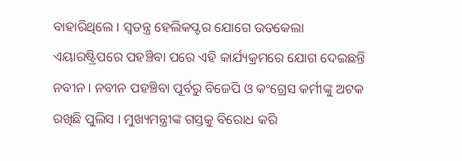ବାହାରିଥିଲେ । ସ୍ୱତନ୍ତ୍ର ହେଲିକପ୍ଟର ଯୋଗେ ଉତକେଲା ଏୟାରଷ୍ଟ୍ରିପରେ ପହଞ୍ଚିବା ପରେ ଏହି କାର୍ଯ୍ୟକ୍ରମରେ ଯୋଗ ଦେଇଛନ୍ତି ନବୀନ । ନବୀନ ପହଞ୍ଚିବା ପୂର୍ବରୁ ବିଜେପି ଓ କଂଗ୍ରେସ କର୍ମୀଙ୍କୁ ଅଟକ ରଖିଛି ପୁଲିସ । ମୁଖ୍ୟମନ୍ତ୍ରୀଙ୍କ ଗସ୍ତକୁ ବିରୋଧ କରି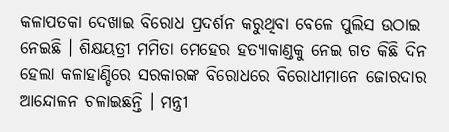କଳାପତକା ଦେଖାଇ ବିରୋଧ ପ୍ରଦର୍ଶନ କରୁଥିବା ବେଳେ ପୁଲିସ ଉଠାଇ ନେଇଛି । ଶିକ୍ଷୟତ୍ରୀ ମମିତା ମେହେର ହତ୍ୟାକାଣ୍ଡକୁ ନେଇ ଗତ କିଛି ଦିନ ହେଲା କଳାହାଣ୍ଡିରେ ସରକାରଙ୍କ ବିରୋଧରେ ବିରୋଧୀମାନେ ଜୋରଦାର ଆନ୍ଦୋଳନ ଚଳାଇଛନ୍ତି । ମନ୍ତ୍ରୀ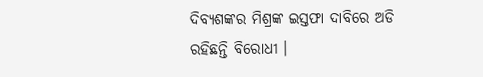ଦିବ୍ୟଶଙ୍କର ମିଶ୍ରଙ୍କ ଇସ୍ତଫା ଦାବିରେ ଅଡି ରହିଛନ୍ତି ବିରୋଧୀ ।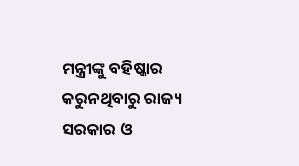ମନ୍ତ୍ରୀଙ୍କୁ ବହିଷ୍କାର କରୁନଥିବାରୁ ରାଜ୍ୟ ସରକାର ଓ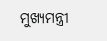ମୁଖ୍ୟମନ୍ତ୍ରୀ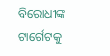ବିରୋଧୀଙ୍କ ଟାର୍ଗେଟକୁ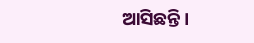ଆସିଛନ୍ତି ।